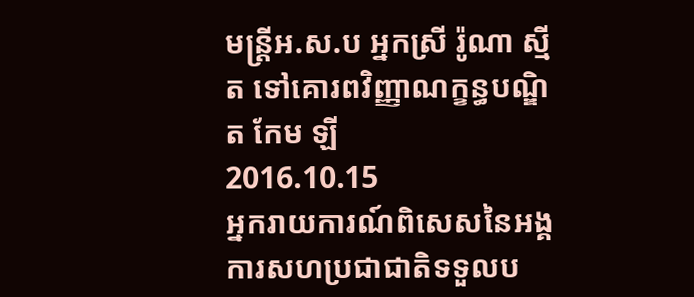មន្ត្រីអ.ស.ប អ្នកស្រី រ៉ូណា ស្មីត ទៅគោរពវិញ្ញាណក្ខន្ធបណ្ឌិត កែម ឡី
2016.10.15
អ្នករាយការណ៍ពិសេសនៃអង្គការសហប្រជាជាតិទទួលប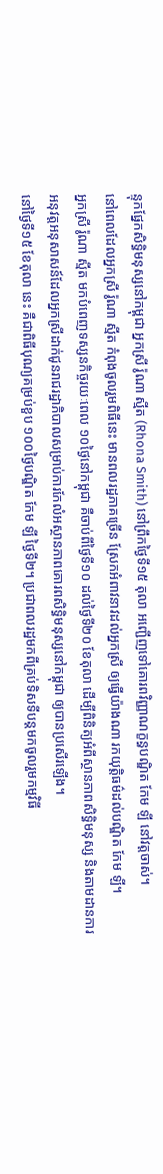ន្ទុកផ្នែកសិទ្ធិមនុស្សនៅកម្ពុជា អ្នកស្រី រ៉ូណា ស្មីត (Rhona Smith) នៅព្រឹកថ្ងៃទី១៥ តុលា អញ្ជើញទៅគោរពវិញ្ញាណក្ខន្ធបណ្ឌិត កែម ឡី នៅវត្តចាស់។
នៅពេលដែលអ្នកស្រី រ៉ូណា ស្មីត កំពុងចូលរួមពិធីនេះ មានពលរដ្ឋភាគច្រើន ស្រែកអំពាវនាវដល់អ្នកស្រី ឲ្យធ្វើយ៉ាងណា រកយុត្តិធម៌ដល់បណ្ឌិត កែម ឡី។
អ្នកស្រី រ៉ូណា ស្មីត មកបំពេញទស្សនកិច្ចរយៈពេល ១០ថ្ងៃនៅកម្ពុជា គឺចាប់ពីថ្ងៃទី១០ ដល់ថ្ងៃទី២០ ខែតុលា ដើម្បីពិនិត្យអំពីស្ថានភាពសិទ្ធិមនុស្ស និងតាមដានការអនុវត្តអនុសាសន៍ដែលអ្នកស្រីដាក់ជូនរាជរដ្ឋាភិបាលសម្រាប់ការកែលំអស្ថានភាពគោរពសិទ្ធិមនុស្សនៅកម្ពុជា ឲ្យបានប្រសើរឡើង។
នៅថ្ងៃទី១៥ ខែតុលា នេះ គឺជាពិធីបុណ្យគម្រប់ខួប ១០០ថ្ងៃបណ្ឌិត កែម ឡី ថ្ងៃទី២។ ប្រជាពលរដ្ឋមកពីគ្រប់ទិសទីបន្តមកចូលរួមកម្មវិធី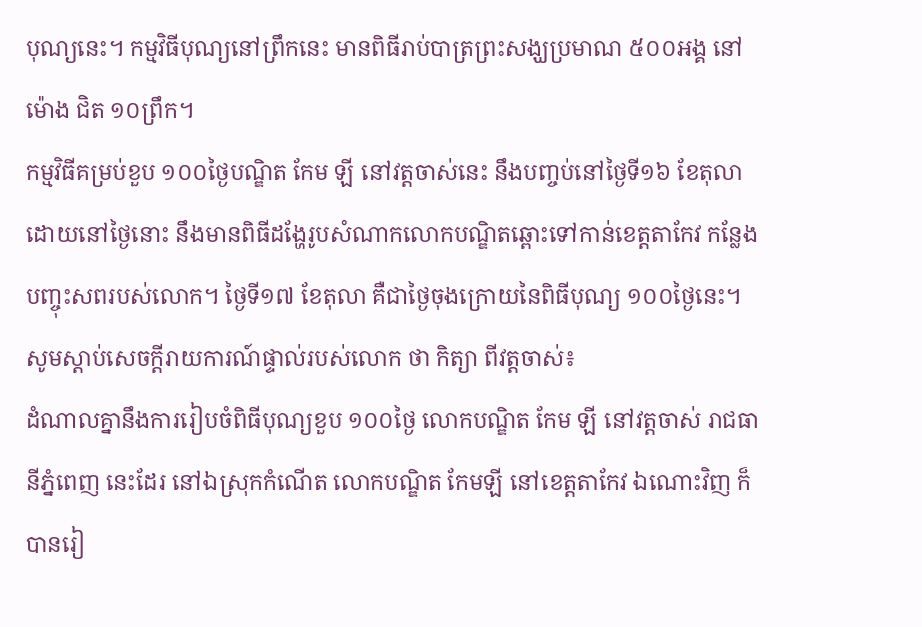បុណ្យនេះ។ កម្មវិធីបុណ្យនៅព្រឹកនេះ មានពិធីរាប់បាត្រព្រះសង្ឃប្រមាណ ៥០០អង្គ នៅម៉ោង ជិត ១០ព្រឹក។
កម្មវិធីគម្រប់ខួប ១០០ថ្ងៃបណ្ឌិត កែម ឡី នៅវត្តចាស់នេះ នឹងបញ្ចប់នៅថ្ងៃទី១៦ ខែតុលា ដោយនៅថ្ងៃនោះ នឹងមានពិធីដង្ហែរូបសំណាកលោកបណ្ឌិតឆ្ពោះទៅកាន់ខេត្តតាកែវ កន្លែងបញ្ចុះសពរបស់លោក។ ថ្ងៃទី១៧ ខែតុលា គឺជាថ្ងៃចុងក្រោយនៃពិធីបុណ្យ ១០០ថ្ងៃនេះ។
សូមស្ដាប់សេចក្ដីរាយការណ៍ផ្ទាល់របស់លោក ថា កិត្យា ពីវត្តចាស់៖
ដំណាលគ្នានឹងការរៀបចំពិធីបុណ្យខួប ១០០ថ្ងៃ លោកបណ្ឌិត កែម ឡី នៅវត្តចាស់ រាជធានីភ្នំពេញ នេះដែរ នៅឯស្រុកកំណើត លោកបណ្ឌិត កែមឡី នៅខេត្តតាកែវ ឯណោះវិញ ក៏បានរៀ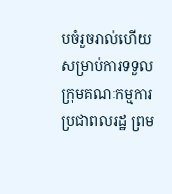បចំរួចរាល់ហើយសម្រាប់ការទទួលក្រុមគណៈកម្មការ ប្រជាពលរដ្ឋ ព្រម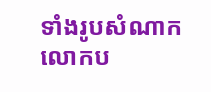ទាំងរូបសំណាកលោកប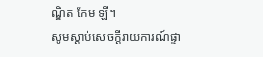ណ្ឌិត កែម ឡី។
សូមស្ដាប់សេចក្ដីរាយការណ៍ផ្ទា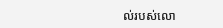ល់របស់លោ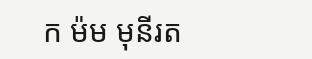ក ម៉ម មុនីរត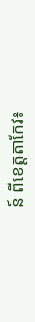ន៍ ពីខេត្តតាកែវ៖